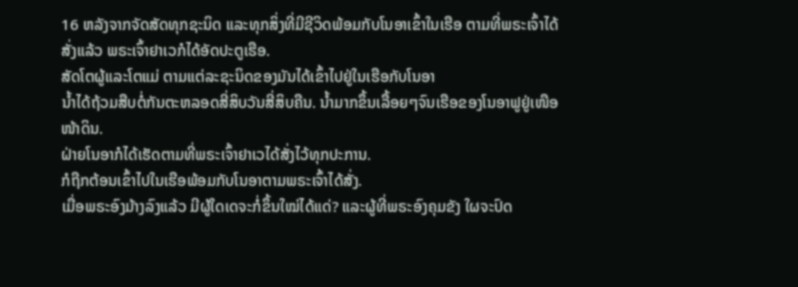16 ຫລັງຈາກຈັດສັດທຸກຊະນິດ ແລະທຸກສິ່ງທີ່ມີຊີວິດພ້ອມກັບໂນອາເຂົ້າໃນເຮືອ ຕາມທີ່ພຣະເຈົ້າໄດ້ສັ່ງແລ້ວ ພຣະເຈົ້າຢາເວກໍໄດ້ອັດປະຕູເຮືອ.
ສັດໂຕຜູ້ແລະໂຕແມ່ ຕາມແຕ່ລະຊະນິດຂອງມັນໄດ້ເຂົ້າໄປຢູ່ໃນເຮືອກັບໂນອາ
ນໍ້າໄດ້ຖ້ວມສືບຕໍ່ກັນຕະຫລອດສີ່ສິບວັນສີ່ສິບຄືນ. ນໍ້າມາກຂຶ້ນເລື້ອຍໆຈົນເຮືອຂອງໂນອາຟູຢູ່ເໜືອໜ້າດິນ.
ຝ່າຍໂນອາກໍໄດ້ເຮັດຕາມທີ່ພຣະເຈົ້າຢາເວໄດ້ສັ່ງໄວ້ທຸກປະການ.
ກໍຖືກຕ້ອນເຂົ້າໄປໃນເຮືອພ້ອມກັບໂນອາຕາມພຣະເຈົ້າໄດ້ສັ່ງ.
ເມື່ອພຣະອົງມ້າງລົງແລ້ວ ມີຜູ້ໃດເດຈະກໍ່ຂຶ້ນໃໝ່ໄດ້ແດ່? ແລະຜູ້ທີ່ພຣະອົງຄຸມຂັງ ໃຜຈະປົດ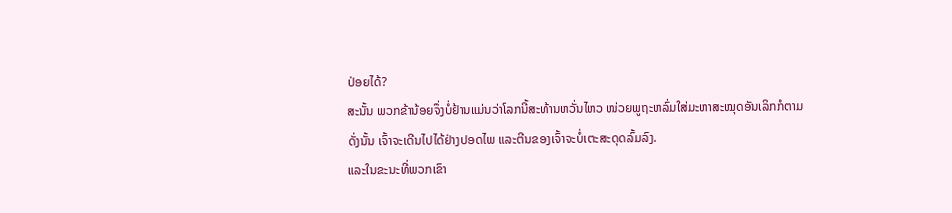ປ່ອຍໄດ້?
ສະນັ້ນ ພວກຂ້ານ້ອຍຈຶ່ງບໍ່ຢ້ານແມ່ນວ່າໂລກນີ້ສະທ້ານຫວັ່ນໄຫວ ໜ່ວຍພູຖະຫລົ່ມໃສ່ມະຫາສະໝຸດອັນເລິກກໍຕາມ
ດັ່ງນັ້ນ ເຈົ້າຈະເດີນໄປໄດ້ຢ່າງປອດໄພ ແລະຕີນຂອງເຈົ້າຈະບໍ່ເຕະສະດຸດລົ້ມລົງ.
ແລະໃນຂະນະທີ່ພວກເຂົາ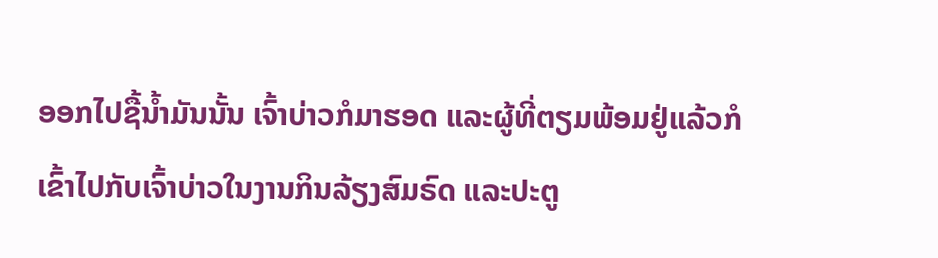ອອກໄປຊື້ນໍ້າມັນນັ້ນ ເຈົ້າບ່າວກໍມາຮອດ ແລະຜູ້ທີ່ຕຽມພ້ອມຢູ່ແລ້ວກໍເຂົ້າໄປກັບເຈົ້າບ່າວໃນງານກິນລ້ຽງສົມຣົດ ແລະປະຕູ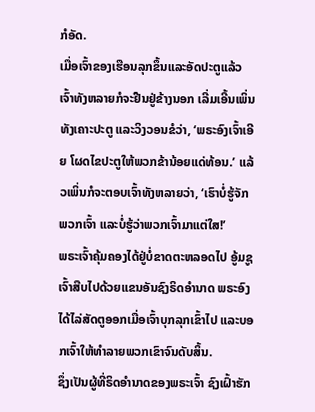ກໍອັດ.
ເມື່ອເຈົ້າຂອງເຮືອນລຸກຂຶ້ນແລະອັດປະຕູແລ້ວ ເຈົ້າທັງຫລາຍກໍຈະຢືນຢູ່ຂ້າງນອກ ເລີ່ມເອີ້ນເພິ່ນທັງເຄາະປະຕູ ແລະວິງວອນຂໍວ່າ, ‘ພຣະອົງເຈົ້າເອີຍ ໂຜດໄຂປະຕູໃຫ້ພວກຂ້ານ້ອຍແດ່ທ້ອນ.’ ແລ້ວເພິ່ນກໍຈະຕອບເຈົ້າທັງຫລາຍວ່າ, ‘ເຮົາບໍ່ຮູ້ຈັກພວກເຈົ້າ ແລະບໍ່ຮູ້ວ່າພວກເຈົ້າມາແຕ່ໃສ!’
ພຣະເຈົ້າຄຸ້ມຄອງໄດ້ຢູ່ບໍ່ຂາດຕະຫລອດໄປ ອູ້ມຊູເຈົ້າສືບໄປດ້ວຍແຂນອັນຊົງຣິດອຳນາດ ພຣະອົງໄດ້ໄລ່ສັດຕູອອກເມື່ອເຈົ້າບຸກລຸກເຂົ້າໄປ ແລະບອກເຈົ້າໃຫ້ທຳລາຍພວກເຂົາຈົນດັບສິ້ນ.
ຊຶ່ງເປັນຜູ້ທີ່ຣິດອຳນາດຂອງພຣະເຈົ້າ ຊົງເຝົ້າຮັກ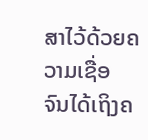ສາໄວ້ດ້ວຍຄວາມເຊື່ອ ຈົນໄດ້ເຖິງຄ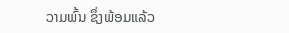ວາມພົ້ນ ຊຶ່ງພ້ອມແລ້ວ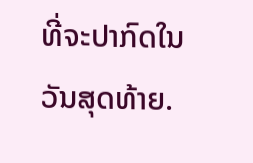ທີ່ຈະປາກົດໃນວັນສຸດທ້າຍ.